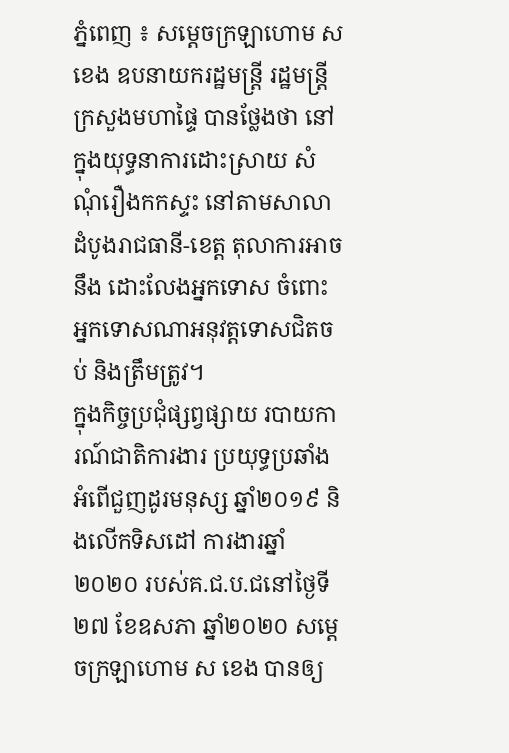ភ្នំពេញ ៖ សម្ដេចក្រឡាហោម ស ខេង ឧបនាយករដ្ឋមន្ដ្រី រដ្ឋមន្ដ្រីក្រសួងមហាផ្ទៃ បានថ្លែងថា នៅក្នុងយុទ្ធនាការដោះស្រាយ សំណុំរឿងកកស្ទះ នៅតាមសាលាដំបូងរាជធានី-ខេត្ត តុលាការអាចនឹង ដោះលែងអ្នកទោស ចំពោះអ្នកទោសណាអនុវត្តទោសជិតចប់ និងត្រឹមត្រូវ។
ក្នុងកិច្ចប្រជុំផ្សព្វផ្សាយ របាយការណ៍ជាតិការងារ ប្រយុទ្ធប្រឆាំងអំពើជួញដូរមនុស្ស ឆ្នាំ២០១៩ និងលើកទិសដៅ ការងារឆ្នាំ២០២០ របស់គ.ជ.ប.ជនៅថ្ងៃទី២៧ ខែឧសភា ឆ្នាំ២០២០ សម្ដេចក្រឡាហោម ស ខេង បានឲ្យ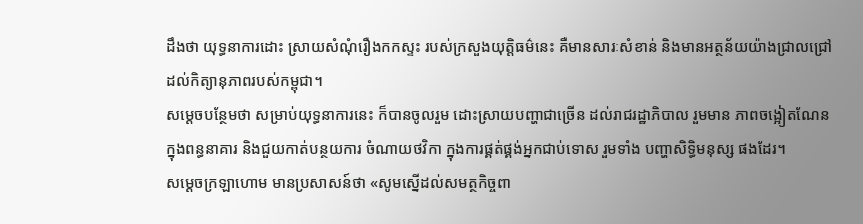ដឹងថា យុទ្ធនាការដោះ ស្រាយសំណុំរឿងកកស្ទះ របស់ក្រសួងយុត្តិធម៌នេះ គឺមានសារៈសំខាន់ និងមានអត្ថន័យយ៉ាងជ្រាលជ្រៅ ដល់កិត្យានុភាពរបស់កម្ពុជា។
សម្ដេចបន្ថែមថា សម្រាប់យុទ្ធនាការនេះ ក៏បានចូលរួម ដោះស្រាយបញ្ហាជាច្រើន ដល់រាជរដ្ឋាភិបាល រួមមាន ភាពចង្អៀតណែនក្នុងពន្ធនាគារ និងជួយកាត់បន្ថយការ ចំណាយថវិកា ក្នុងការផ្គត់ផ្គង់អ្នកជាប់ទោស រួមទាំង បញ្ហាសិទ្ធិមនុស្ស ផងដែរ។
សម្ដេចក្រឡាហោម មានប្រសាសន៍ថា «សូមស្នើដល់សមត្ថកិច្ចពា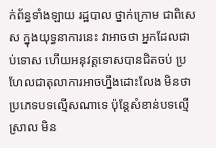ក់ព័ន្ធទាំងឡាយ រដ្ឋបាល ថ្នាក់ក្រោម ជាពិសេស ក្នុងយុទ្ធនាការនេះ វាអាចថា អ្នកដែលជាប់ទោស ហើយអនុវត្តទោសបានជិតចប់ ប្រហែលជាតុលាការអាចហ្នឹងដោះលែង មិនថា ប្រភេទបទល្មើសណាទេ ប៉ុន្ដែសំខាន់បទល្មើស្រាល មិន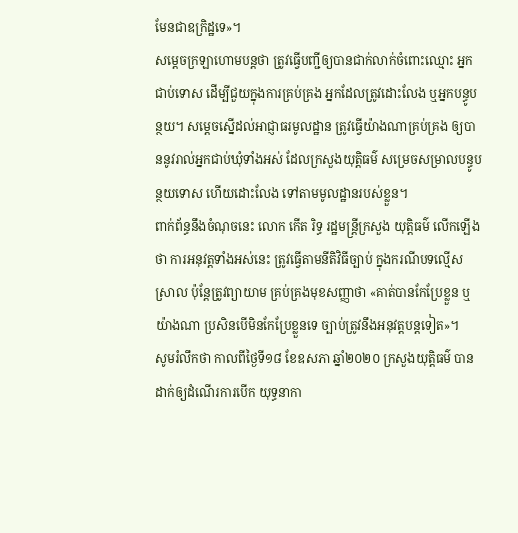មែនជាឧក្រិដ្ឋទេ»។
សម្ដេចក្រឡាហោមបន្ដថា ត្រូវធ្វើបញ្ជីឲ្យបានជាក់លាក់ចំពោះឈ្មោះ អ្នកជាប់ទោស ដើម្បីជួយក្នុងការគ្រប់គ្រង អ្នកដែលត្រូវដោះលែង ឬអ្នកបន្ធូបន្ថយ។ សម្ដេចស្នើដល់អាជ្ញាធរមូលដ្ឋាន ត្រូវធ្វើយ៉ាងណាគ្រប់គ្រង ឲ្យបាននូវរាល់អ្នកជាប់ឃុំទាំងអស់ ដែលក្រសួងយុត្តិធម៌ សម្រេចសម្រាលបន្ធូបន្ថយទោស ហើយដោះលែង ទៅតាមមូលដ្ឋានរបស់ខ្លួន។
ពាក់ព័ន្ធនឹងចំណុចនេះ លោក កើត រិទ្ធ រដ្ឋមន្ត្រីក្រសួង យុត្តិធម៌ លើកឡើងថា ការអនុវត្តទាំងអស់នេះ ត្រូវធ្វើតាមនីតិវិធីច្បាប់ ក្នុងករណីបទល្មើសស្រាល ប៉ុន្តែត្រូវព្យាយាម គ្រប់គ្រងមុខសញ្ញាថា «គាត់បានកែប្រែខ្លួន ឬយ៉ាងណា ប្រសិនបើមិនកែប្រែខ្លួនទេ ច្បាប់ត្រូវនឹងអនុវត្តបន្តទៀត»។
សូមរំលឹកថា កាលពីថ្ងៃទី១៨ ខែឧសភា ឆ្នាំ២០២០ ក្រសួងយុត្តិធម៌ បានដាក់ឲ្យដំណើរការបើក យុទ្ធនាកា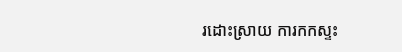រដោះស្រាយ ការកកស្ទះ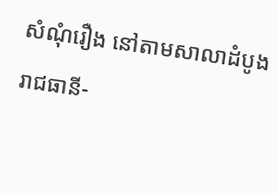សំណុំរឿង នៅតាមសាលាដំបូង រាជធានី-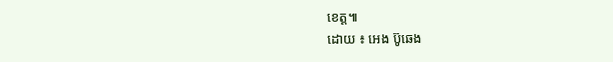ខេត្ត៕
ដោយ ៖ អេង ប៊ូឆេង